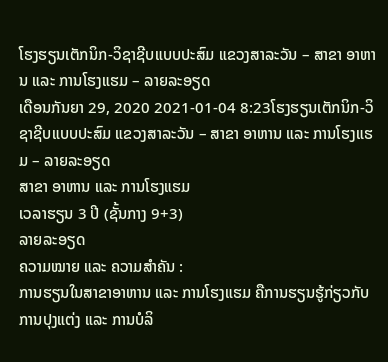ໂຮງຮຽນເຕັກນິກ-ວິຊາຊີບແບບປະສົມ ແຂວງສາລະວັນ – ສາຂາ ອາຫານ ແລະ ການໂຮງແຮມ – ລາຍລະອຽດ
ເດືອນກັນຍາ 29, 2020 2021-01-04 8:23ໂຮງຮຽນເຕັກນິກ-ວິຊາຊີບແບບປະສົມ ແຂວງສາລະວັນ – ສາຂາ ອາຫານ ແລະ ການໂຮງແຮມ – ລາຍລະອຽດ
ສາຂາ ອາຫານ ແລະ ການໂຮງແຮມ
ເວລາຮຽນ 3 ປີ (ຊັ້ນກາງ 9+3)
ລາຍລະອຽດ
ຄວາມໝາຍ ແລະ ຄວາມສຳຄັນ :
ການຮຽນໃນສາຂາອາຫານ ແລະ ການໂຮງແຮມ ຄືການຮຽນຮູ້ກ່ຽວກັບການປຸງແຕ່ງ ແລະ ການບໍລິ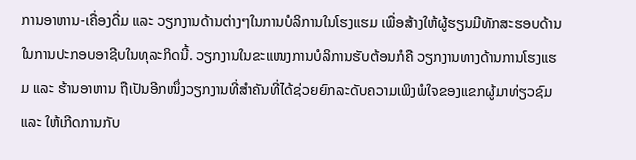ການອາຫານ-ເຄື່ອງດື່ມ ແລະ ວຽກງານດ້ານຕ່າງໆໃນການບໍລິການໃນໂຮງແຮມ ເພື່ອສ້າງໃຫ້ຜູ້ຮຽນມີທັກສະຮອບດ້ານ ໃນການປະກອບອາຊີບໃນທຸລະກິດນີ້. ວຽກງານໃນຂະແໜງການບໍລິການຮັບຕ້ອນກໍຄື ວຽກງານທາງດ້ານການໂຮງແຮມ ແລະ ຮ້ານອາຫານ ຖືເປັນອີກໜຶ່ງວຽກງານທີ່ສຳຄັນທີ່ໄດ້ຊ່ວຍຍົກລະດັບຄວາມເພິງພໍໃຈຂອງແຂກຜູ້ມາທ່ຽວຊົມ ແລະ ໃຫ້ເກີດການກັບ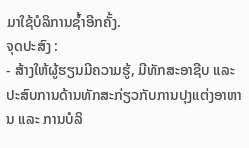ມາໃຊ້ບໍລິການຊໍ້າອີກຄັ້ງ.
ຈຸດປະສົງ :
- ສ້າງໃຫ້ຜູ້ຮຽນມີຄວາມຮູ້, ມີທັກສະອາຊີບ ແລະ ປະສົບການດ້ານທັກສະກ່ຽວກັບການປຸງແຕ່ງອາຫານ ແລະ ການບໍລິ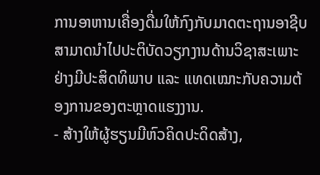ການອາຫານເຄື່ອງດື່ມໃຫ້ກົງກັບມາດຕະຖານອາຊີບ ສາມາດນໍາໄປປະຕິບັດວຽກງານດ້ານວິຊາສະເພາະຢ່າງມີປະສິດທິພາບ ແລະ ແທດເໝາະກັບຄວາມຕ້ອງການຂອງຕະຫຼາດແຮງງານ.
- ສ້າງໃຫ້ຜູ້ຮຽນມີຫົວຄິດປະດິດສ້າງ,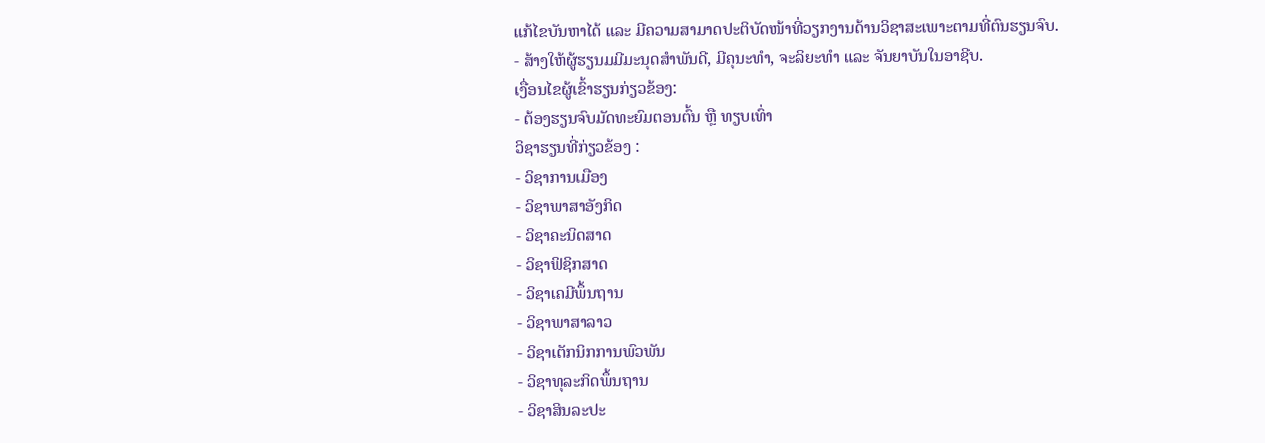ແກ້ໄຂບັນຫາໄດ້ ແລະ ມີຄວາມສາມາດປະຕິບັດໜ້າທີ່ວຽກງານດ້ານວິຊາສະເພາະຕາມທີ່ຕົນຮຽນຈົບ.
- ສ້າງໃຫ້ຜູ້ຮຽນມມີມະນຸດສໍາພັນດີ, ມີຄຸນະທໍາ, ຈະລິຍະທໍາ ແລະ ຈັນຍາບັນໃນອາຊີບ.
ເງື່ອນໄຂຜູ້ເຂົ້າຮຽນກ່ຽວຂ້ອງ:
- ຕ້ອງຮຽນຈົບມັດທະຍົມຕອນຕົ້ນ ຫຼື ທຽບເທົ່າ
ວິຊາຮຽນທີ່ກ່ຽວຂ້ອງ :
- ວິຊາການເມືອງ
- ວິຊາພາສາອັງກິດ
- ວິຊາຄະນິດສາດ
- ວິຊາຟິຊິກສາດ
- ວິຊາເຄມີພຶ້ນຖານ
- ວິຊາພາສາລາວ
- ວິຊາເຕັກນິກການພົວພັນ
- ວິຊາທຸລະກິດພຶ້ນຖານ
- ວິຊາສິນລະປະ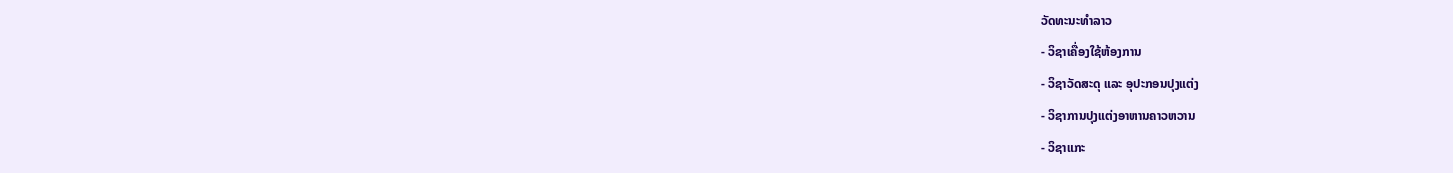ວັດທະນະທໍາລາວ
- ວິຊາເຄື່ອງໃຊ້ຫ້ອງການ
- ວິຊາວັດສະດຸ ແລະ ອຸປະກອນປຸງແຕ່ງ
- ວິຊາການປຸງແຕ່ງອາຫານຄາວຫວານ
- ວິຊາແກະ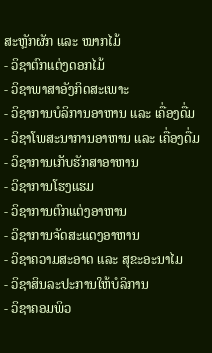ສະຫຼັກຜັກ ແລະ ໝາກໄມ້
- ວິຊາຕົກແຕ່ງດອກໄມ້
- ວິຊາພາສາອັງກິດສະເພາະ
- ວິຊາການບໍລິການອາຫານ ແລະ ເຄື່ອງດື່ມ
- ວິຊາໂພສະນາການອາຫານ ແລະ ເຄື່ອງດື່ມ
- ວິຊາການເກັບຮັກສາອາຫານ
- ວິຊາການໂຮງແຮມ
- ວິຊາການຕົກແຕ່ງອາຫານ
- ວິຊາການຈັດສະແດງອາຫານ
- ວິຊາຄວາມສະອາດ ແລະ ສຸຂະອະນາໄມ
- ວິຊາສິນລະປະການໃຫ້ບໍລິການ
- ວິຊາຄອມພິວ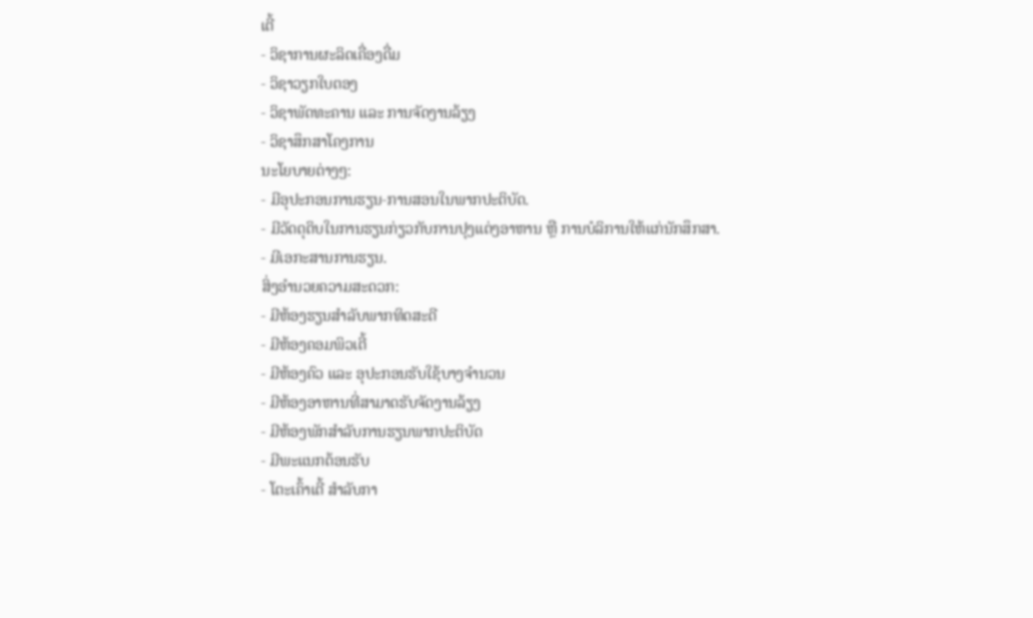ເຕີ້
- ວິຊາການຜະລິດເຄື່ອງດື່ມ
- ວິຊາວຽກໃບຕອງ
- ວິຊາພັດທະຄານ ແລະ ການຈັດງານລ້ຽງ
- ວິຊາສຶກສາໂຄງການ
ນະໂຍບາຍຕ່າງໆ:
- ມີອຸປະກອນການຮຽນ-ການສອນໃນພາກປະຕິບັດ.
- ມີວັດດຸດິບໃນການຮຽນກ່ຽວກັບການປຸງແຕ່ງອາຫານ ຫຼື ການບໍລິການໃຫ້ແກ່ນັກສຶກສາ.
- ມີເອກະສານການຮຽນ.
ສິ່ງອໍານວຍຄວາມສະດວກ:
- ມີຫ້ອງຮຽນສໍາລັບພາກທິດສະດີ
- ມີຫ້ອງຄອມພິວເຕີ້
- ມີຫ້ອງຄົວ ແລະ ອຸປະກອນຮັບໃຊ້ບາງຈໍານວນ
- ມີຫ້ອງອາຫານທີ່ສາມາດຮັບຈັດງານລ້ຽງ
- ມີຫ້ອງພັກສໍາລັບການຮຽນພາກປະຕິບັດ
- ມີພະແນກຕ້ອນຮັບ
- ໂຕະເຄົ້າເຕີ້ ສໍາລັບກາ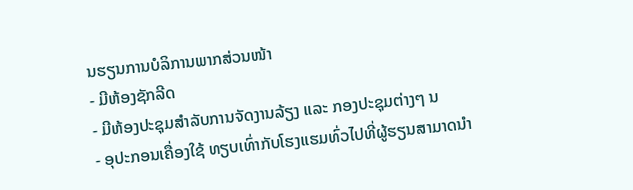ນຮຽນການບໍລິການພາກສ່ວນໜ້າ
- ມີຫ້ອງຊັກລີດ
- ມີຫ້ອງປະຊຸມສໍາລັບການຈັດງານລ້ຽງ ແລະ ກອງປະຊຸມຕ່າງໆ ນ
- ອຸປະກອນເຄື່ອງໃຊ້ ທຽບເທົ່າກັບໂຮງແຮມທົ່ວໄປທີ່ຜູ້ຮຽນສາມາດນໍາ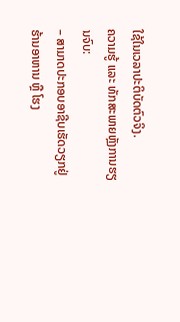ໃຊ້ໃນເວລາປະຕິບັດຕົວຈິງ.
ຄວາມຮູ້ ແລະ ທັກສະພາຍຫຼັງການຮຽນຈົບ:
– ສາມາດປະກອບອາຊີບເຮັດວຽກຢູ່ຮ້ານອາຫານ ຫຼື ໂຮງ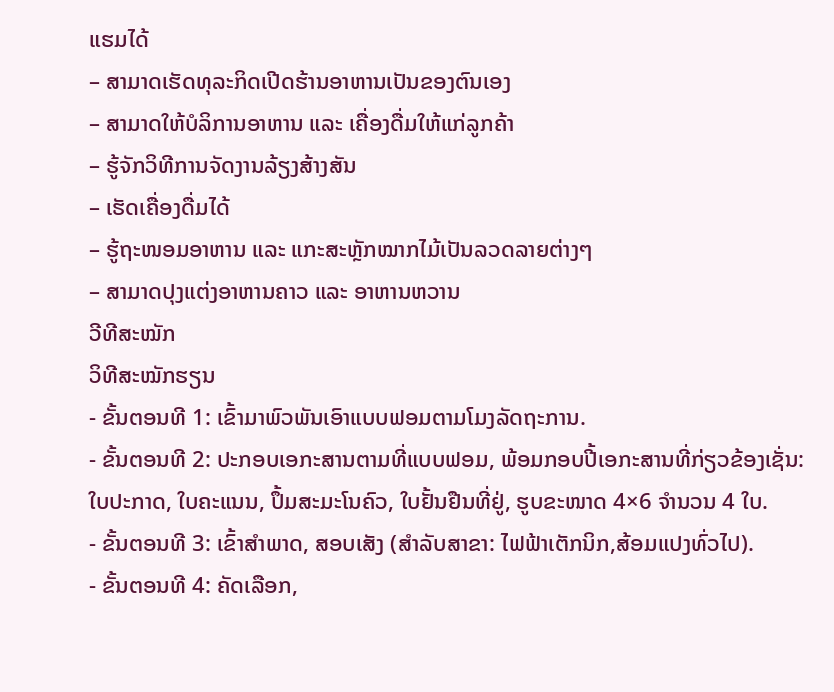ແຮມໄດ້
– ສາມາດເຮັດທຸລະກິດເປີດຮ້ານອາຫານເປັນຂອງຕົນເອງ
– ສາມາດໃຫ້ບໍລິການອາຫານ ແລະ ເຄື່ອງດື່ມໃຫ້ແກ່ລູກຄ້າ
– ຮູ້ຈັກວິທີການຈັດງານລ້ຽງສ້າງສັນ
– ເຮັດເຄື່ອງດື່ມໄດ້
– ຮູ້ຖະໜອມອາຫານ ແລະ ແກະສະຫຼັກໝາກໄມ້ເປັນລວດລາຍຕ່າງໆ
– ສາມາດປຸງແຕ່ງອາຫານຄາວ ແລະ ອາຫານຫວານ
ວີທີສະໝັກ
ວິທີສະໝັກຮຽນ
- ຂັ້ນຕອນທີ 1: ເຂົ້າມາພົວພັນເອົາແບບຟອມຕາມໂມງລັດຖະການ.
- ຂັ້ນຕອນທີ 2: ປະກອບເອກະສານຕາມທີ່ແບບຟອມ, ພ້ອມກອບປີ້ເອກະສານທີ່ກ່ຽວຂ້ອງເຊັ່ນ: ໃບປະກາດ, ໃບຄະແນນ, ປຶ້ມສະມະໂນຄົວ, ໃບຢັ້ນຢືນທີ່ຢູ່, ຮູບຂະໜາດ 4×6 ຈໍານວນ 4 ໃບ.
- ຂັ້ນຕອນທີ 3: ເຂົ້າສໍາພາດ, ສອບເສັງ (ສໍາລັບສາຂາ: ໄຟຟ້າເຕັກນິກ,ສ້ອມແປງທົ່ວໄປ).
- ຂັ້ນຕອນທີ 4: ຄັດເລືອກ,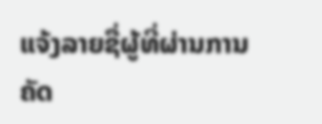ແຈ້ງລາຍຊື່ຜູ້ທີ່ຜ່ານການຄັດ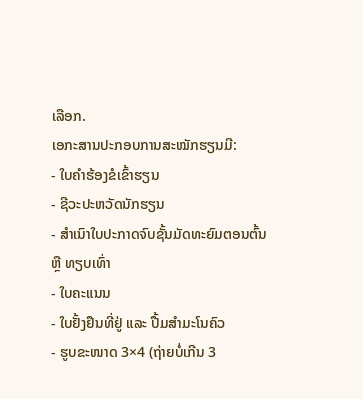ເລືອກ.
ເອກະສານປະກອບການສະໝັກຮຽນມີ:
- ໃບຄໍາຮ້ອງຂໍເຂົ້າຮຽນ
- ຊີວະປະຫວັດນັກຮຽນ
- ສໍາເນົາໃບປະກາດຈົບຊັ້ນມັດທະຍົມຕອນຕົ້ນ ຫຼື ທຽບເທົ່າ
- ໃບຄະແນນ
- ໃບຢັ້ງຢືນທີ່ຢູ່ ແລະ ປື້ມສໍາມະໂນຄົວ
- ຮູບຂະໜາດ 3×4 (ຖ່າຍບໍ່ເກີນ 3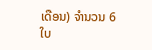ເດືອນ) ຈໍານວນ 6 ໃບ